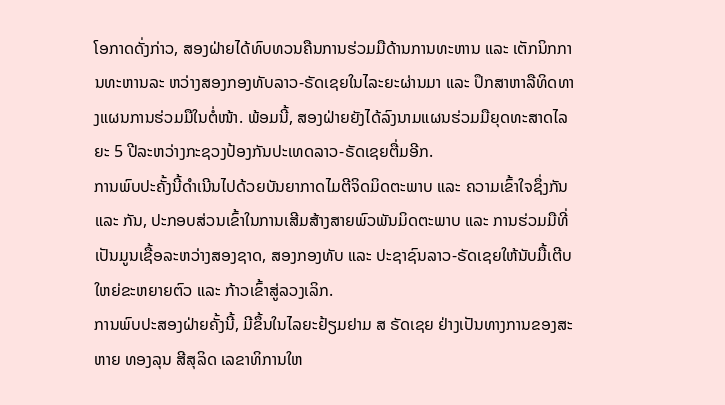ໂອກາດດັ່ງກ່າວ, ສອງຝ່າຍໄດ້ທົບທວນຄືນການຮ່ວມມືດ້ານການທະຫານ ແລະ ເຕັກນິກການທະຫານລະ ຫວ່າງສອງກອງທັບລາວ-ຣັດເຊຍໃນໄລະຍະຜ່ານມາ ແລະ ປຶກສາຫາລືທິດທາງແຜນການຮ່ວມມືໃນຕໍ່ໜ້າ. ພ້ອມນີ້, ສອງຝ່າຍຍັງໄດ້ລົງນາມແຜນຮ່ວມມືຍຸດທະສາດໄລຍະ 5 ປີລະຫວ່າງກະຊວງປ້ອງກັນປະເທດລາວ-ຣັດເຊຍຕື່ມອີກ.
ການພົບປະຄັ້ງນີ້ດໍາເນີນໄປດ້ວຍບັນຍາກາດໄມຕີຈິດມິດຕະພາບ ແລະ ຄວາມເຂົ້າໃຈຊຶ່ງກັນ ແລະ ກັນ, ປະກອບສ່ວນເຂົ້າໃນການເສີມສ້າງສາຍພົວພັນມິດຕະພາບ ແລະ ການຮ່ວມມືທີ່ເປັນມູນເຊື້ອລະຫວ່າງສອງຊາດ, ສອງກອງທັບ ແລະ ປະຊາຊົນລາວ-ຣັດເຊຍໃຫ້ນັບມື້ເຕີບໃຫຍ່ຂະຫຍາຍຕົວ ແລະ ກ້າວເຂົ້າສູ່ລວງເລິກ.
ການພົບປະສອງຝ່າຍຄັ້ງນີ້, ມີຂຶ້ນໃນໄລຍະຢ້ຽມຢາມ ສ ຣັດເຊຍ ຢ່າງເປັນທາງການຂອງສະຫາຍ ທອງລຸນ ສີສຸລິດ ເລຂາທິການໃຫ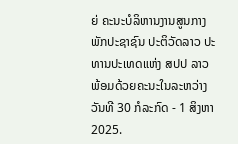ຍ່ ຄະນະບໍລິຫານງານສູນກາງພັກປະຊາຊົນ ປະຕິວັດລາວ ປະທານປະເທດແຫ່ງ ສປປ ລາວ ພ້ອມດ້ວຍຄະນະໃນລະຫວ່າງວັນທີ 30 ກໍລະກົດ - 1 ສິງຫາ 2025.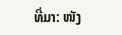ທີ່ມາ: ໜັງ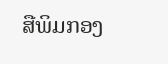ສືພິມກອງ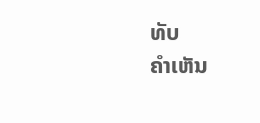ທັບ
ຄໍາເຫັນ